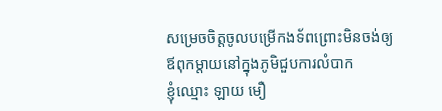សម្រេចចិត្តចូលបម្រើកងទ័ពព្រោះមិនចង់ឲ្យឪពុកម្តាយនៅក្នុងភូមិជួបការលំបាក
ខ្ញុំឈ្មោះ ឡាយ មឿ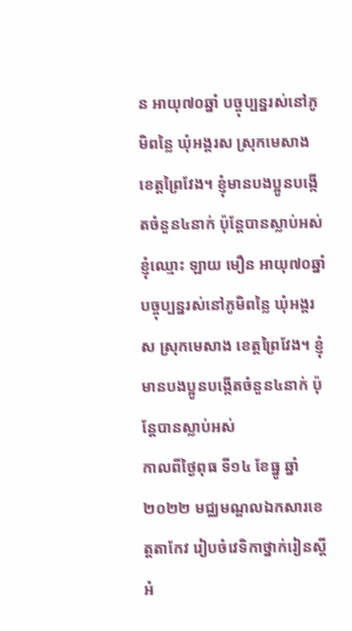ន អាយុ៧០ឆ្នាំ បច្ចុប្បន្នរស់នៅភូមិពន្លៃ ឃុំអង្គរស ស្រុកមេសាង ខេត្តព្រៃវែង។ ខ្ញុំមានបងប្អូនបង្កើតចំនួន៤នាក់ ប៉ុន្តែបានស្លាប់អស់
ខ្ញុំឈ្មោះ ឡាយ មឿន អាយុ៧០ឆ្នាំ បច្ចុប្បន្នរស់នៅភូមិពន្លៃ ឃុំអង្គរស ស្រុកមេសាង ខេត្តព្រៃវែង។ ខ្ញុំមានបងប្អូនបង្កើតចំនួន៤នាក់ ប៉ុន្តែបានស្លាប់អស់
កាលពីថ្ងៃពុធ ទី១៤ ខែធ្នូ ឆ្នាំ២០២២ មជ្ឈមណ្ឌលឯកសារខេត្តតាកែវ រៀបចំវេទិកាថ្នាក់រៀនស្តីអំ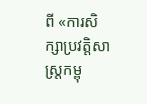ពី «ការសិក្សាប្រវត្តិសាស្រ្តកម្ពុ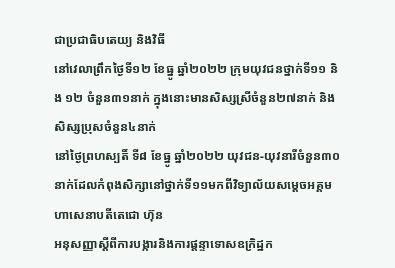ជាប្រជាធិបតេយ្យ និងវិធី
នៅវេលាព្រឹកថ្ងៃទី១២ ខែធ្នូ ឆ្នាំ២០២២ ក្រុមយុវជនថ្នាក់ទី១១ និង ១២ ចំនួន៣១នាក់ ក្នុងនោះមានសិស្សស្រីចំនួន២៧នាក់ និងសិស្សប្រុសចំនួន៤នាក់
នៅថ្ងៃព្រហស្បតិ៍ ទី៨ ខែធ្នូ ឆ្នាំ២០២២ យុវជន-យុវនារីចំនួន៣០នាក់ដែលកំពុងសិក្សានៅថ្នាក់ទី១១មកពីវិទ្យាល័យសម្ដេចអគ្គមហាសេនាបតីតេជោ ហ៊ុន
អនុសញ្ញាស្តីពីការបង្ការនិងការផ្តន្ទាទោសឧក្រិដ្ឋក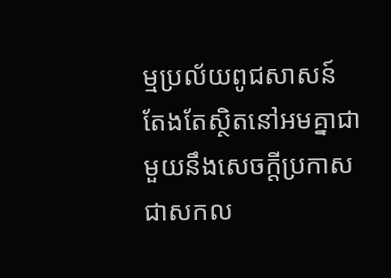ម្មប្រល័យពូជសាសន៍ តែងតែស្ថិតនៅអមគ្នាជាមួយនឹងសេចក្តីប្រកាសជាសកល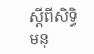ស្តីពីសិទ្ធិមនុ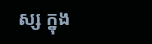ស្ស ក្នុង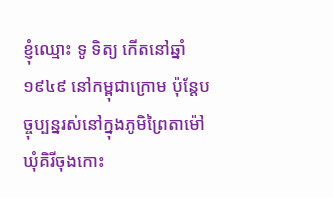ខ្ញុំឈ្មោះ ទូ ទិត្យ កើតនៅឆ្នាំ១៩៤៩ នៅកម្ពុជាក្រោម ប៉ុន្តែបច្ចុប្បន្នរស់នៅក្នុងភូមិព្រៃតាម៉ៅ ឃុំគិរីចុងកោះ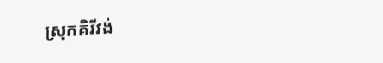ស្រុកគិរីវង់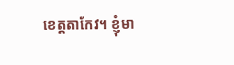ខេត្តតាកែវ។ ខ្ញុំមា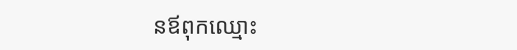នឪពុកឈ្មោះ